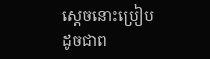ស្ដេចនោះប្រៀបដូចជាព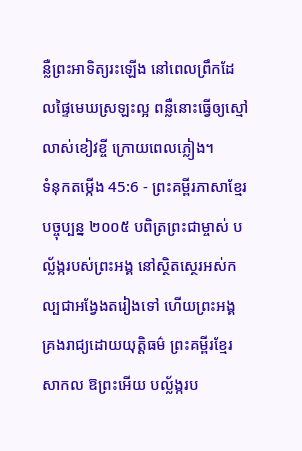ន្លឺព្រះអាទិត្យរះឡើង នៅពេលព្រឹកដែលផ្ទៃមេឃស្រឡះល្អ ពន្លឺនោះធ្វើឲ្យស្មៅលាស់ខៀវខ្ចី ក្រោយពេលភ្លៀង។
ទំនុកតម្កើង 45:6 - ព្រះគម្ពីរភាសាខ្មែរបច្ចុប្បន្ន ២០០៥ បពិត្រព្រះជាម្ចាស់ បល្ល័ង្ករបស់ព្រះអង្គ នៅស្ថិតស្ថេរអស់កល្បជាអង្វែងតរៀងទៅ ហើយព្រះអង្គគ្រងរាជ្យដោយយុត្តិធម៌ ព្រះគម្ពីរខ្មែរសាកល ឱព្រះអើយ បល្ល័ង្ករប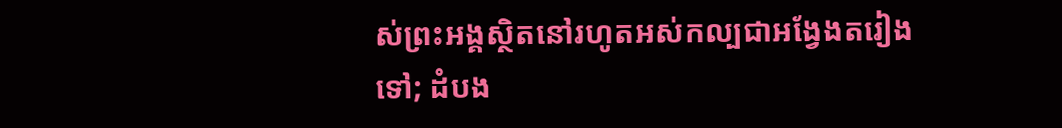ស់ព្រះអង្គស្ថិតនៅរហូតអស់កល្បជាអង្វែងតរៀងទៅ; ដំបង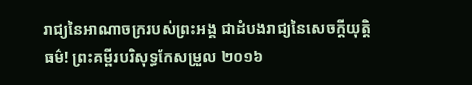រាជ្យនៃអាណាចក្ររបស់ព្រះអង្គ ជាដំបងរាជ្យនៃសេចក្ដីយុត្តិធម៌! ព្រះគម្ពីរបរិសុទ្ធកែសម្រួល ២០១៦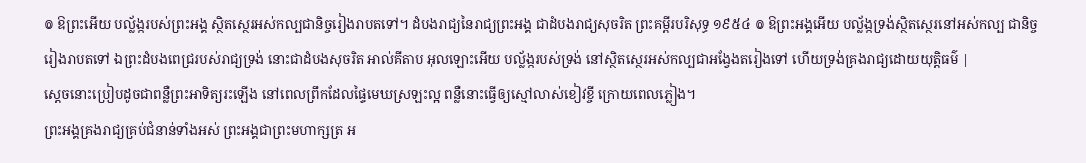៙ ឱព្រះអើយ បល្ល័ង្ករបស់ព្រះអង្គ ស្ថិតស្ថេរអស់កល្បជានិច្ចរៀងរាបតទៅ។ ដំបងរាជ្យនៃរាជ្យព្រះអង្គ ជាដំបងរាជ្យសុចរិត ព្រះគម្ពីរបរិសុទ្ធ ១៩៥៤ ៙ ឱព្រះអង្គអើយ បល្ល័ង្កទ្រង់ស្ថិតស្ថេរនៅអស់កល្ប ជានិច្ចរៀងរាបតទៅ ឯព្រះដំបងពេជ្ររបស់រាជ្យទ្រង់ នោះជាដំបងសុចរិត អាល់គីតាប អុលឡោះអើយ បល្ល័ង្ករបស់ទ្រង់ នៅស្ថិតស្ថេរអស់កល្បជាអង្វែងតរៀងទៅ ហើយទ្រង់គ្រងរាជ្យដោយយុត្តិធម៌ |
ស្ដេចនោះប្រៀបដូចជាពន្លឺព្រះអាទិត្យរះឡើង នៅពេលព្រឹកដែលផ្ទៃមេឃស្រឡះល្អ ពន្លឺនោះធ្វើឲ្យស្មៅលាស់ខៀវខ្ចី ក្រោយពេលភ្លៀង។
ព្រះអង្គគ្រងរាជ្យគ្រប់ជំនាន់ទាំងអស់ ព្រះអង្គជាព្រះមហាក្សត្រ អ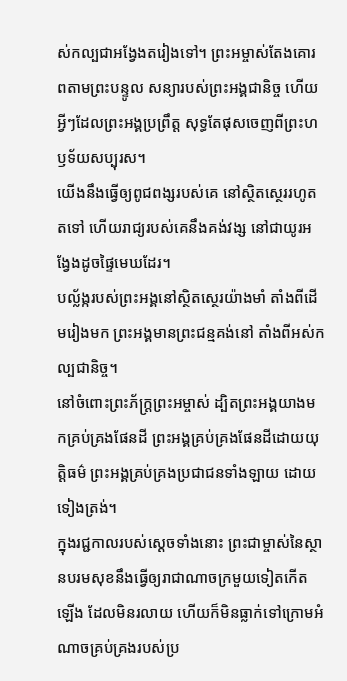ស់កល្បជាអង្វែងតរៀងទៅ។ ព្រះអម្ចាស់តែងគោរពតាមព្រះបន្ទូល សន្យារបស់ព្រះអង្គជានិច្ច ហើយអ្វីៗដែលព្រះអង្គប្រព្រឹត្ត សុទ្ធតែផុសចេញពីព្រះហឫទ័យសប្បុរស។
យើងនឹងធ្វើឲ្យពូជពង្សរបស់គេ នៅស្ថិតស្ថេររហូតតទៅ ហើយរាជ្យរបស់គេនឹងគង់វង្ស នៅជាយូរអង្វែងដូចផ្ទៃមេឃដែរ។
បល្ល័ង្ករបស់ព្រះអង្គនៅស្ថិតស្ថេរយ៉ាងមាំ តាំងពីដើមរៀងមក ព្រះអង្គមានព្រះជន្មគង់នៅ តាំងពីអស់កល្បជានិច្ច។
នៅចំពោះព្រះភ័ក្ត្រព្រះអម្ចាស់ ដ្បិតព្រះអង្គយាងមកគ្រប់គ្រងផែនដី ព្រះអង្គគ្រប់គ្រងផែនដីដោយយុត្តិធម៌ ព្រះអង្គគ្រប់គ្រងប្រជាជនទាំងឡាយ ដោយទៀងត្រង់។
ក្នុងរជ្ជកាលរបស់ស្ដេចទាំងនោះ ព្រះជាម្ចាស់នៃស្ថានបរមសុខនឹងធ្វើឲ្យរាជាណាចក្រមួយទៀតកើតឡើង ដែលមិនរលាយ ហើយក៏មិនធ្លាក់ទៅក្រោមអំណាចគ្រប់គ្រងរបស់ប្រ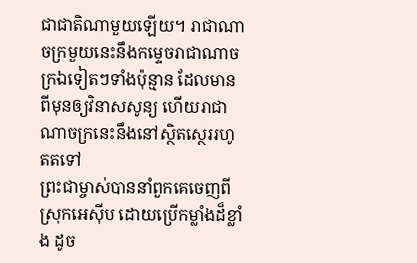ជាជាតិណាមួយឡើយ។ រាជាណាចក្រមួយនេះនឹងកម្ទេចរាជាណាចក្រឯទៀតៗទាំងប៉ុន្មាន ដែលមានពីមុនឲ្យវិនាសសូន្យ ហើយរាជាណាចក្រនេះនឹងនៅស្ថិតស្ថេររហូតតទៅ
ព្រះជាម្ចាស់បាននាំពួកគេចេញពីស្រុកអេស៊ីប ដោយប្រើកម្លាំងដ៏ខ្លាំង ដូច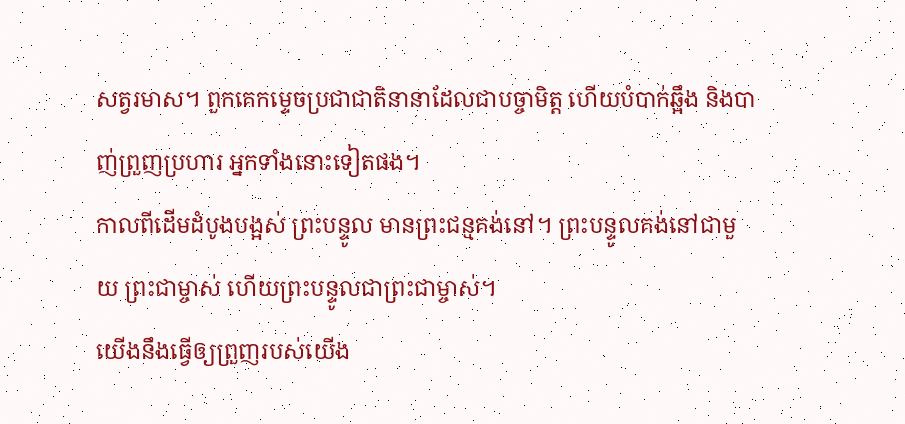សត្វរមាស។ ពួកគេកម្ទេចប្រជាជាតិនានាដែលជាបច្ចាមិត្ត ហើយបំបាក់ឆ្អឹង និងបាញ់ព្រួញប្រហារ អ្នកទាំងនោះទៀតផង។
កាលពីដើមដំបូងបង្អស់ ព្រះបន្ទូល មានព្រះជន្មគង់នៅ។ ព្រះបន្ទូលគង់នៅជាមួយ ព្រះជាម្ចាស់ ហើយព្រះបន្ទូលជាព្រះជាម្ចាស់។
យើងនឹងធ្វើឲ្យព្រួញរបស់យើង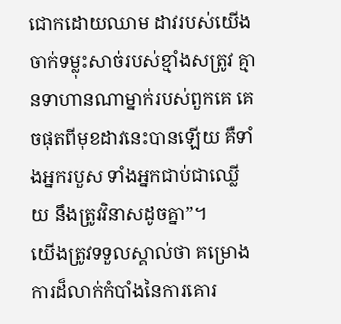ជោកដោយឈាម ដាវរបស់យើងចាក់ទម្លុះសាច់របស់ខ្មាំងសត្រូវ គ្មានទាហានណាម្នាក់របស់ពួកគេ គេចផុតពីមុខដាវនេះបានឡើយ គឺទាំងអ្នករបួស ទាំងអ្នកជាប់ជាឈ្លើយ នឹងត្រូវវិនាសដូចគ្នា”។
យើងត្រូវទទួលស្គាល់ថា គម្រោងការដ៏លាក់កំបាំងនៃការគោរ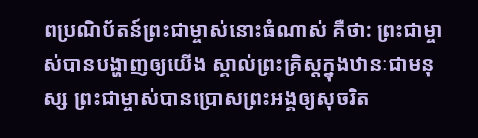ពប្រណិប័តន៍ព្រះជាម្ចាស់នោះធំណាស់ គឺថា: ព្រះជាម្ចាស់បានបង្ហាញឲ្យយើង ស្គាល់ព្រះគ្រិស្តក្នុងឋានៈជាមនុស្ស ព្រះជាម្ចាស់បានប្រោសព្រះអង្គឲ្យសុចរិត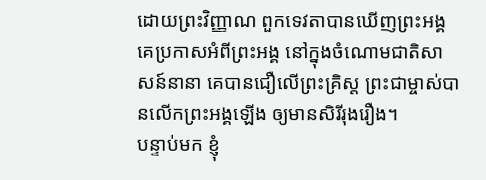ដោយព្រះវិញ្ញាណ ពួកទេវតាបានឃើញព្រះអង្គ គេប្រកាសអំពីព្រះអង្គ នៅក្នុងចំណោមជាតិសាសន៍នានា គេបានជឿលើព្រះគ្រិស្ត ព្រះជាម្ចាស់បានលើកព្រះអង្គឡើង ឲ្យមានសិរីរុងរឿង។
បន្ទាប់មក ខ្ញុំ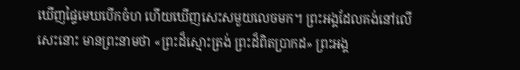ឃើញផ្ទៃមេឃបើកចំហ ហើយឃើញសេះសមួយលេចមក។ ព្រះអង្គដែលគង់នៅលើសេះនោះ មានព្រះនាមថា «ព្រះដ៏ស្មោះត្រង់ ព្រះដ៏ពិតប្រាកដ» ព្រះអង្គ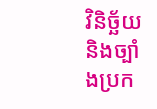វិនិច្ឆ័យ និងច្បាំងប្រក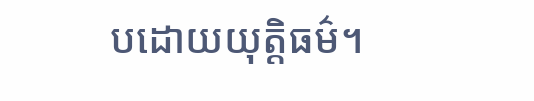បដោយយុត្តិធម៌។